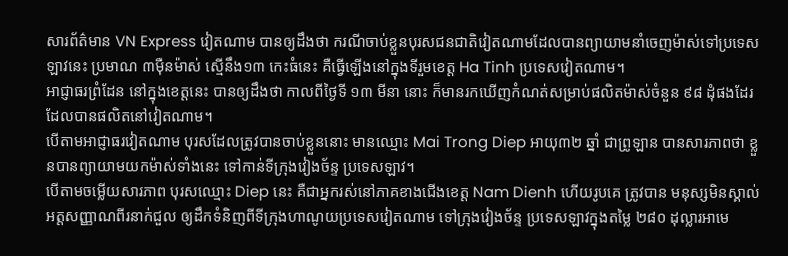សារព័ត៌មាន VN Express វៀតណាម បានឲ្យដឹងថា ករណីចាប់ខ្លួនបុរសជនជាតិវៀតណាមដែលបានព្យាយាមនាំចេញម៉ាស់ទៅប្រទេសឡាវនេះ ប្រមាណ ៣ម៉ឺនម៉ាស់ ស្មើនឹង១៣ កេះធំនេះ គឺធ្វើឡើងនៅក្នុងទីរួមខេត្ត Ha Tinh ប្រទេសវៀតណាម។
អាជ្ញាធរព្រំដែន នៅក្នុងខេត្តនេះ បានឲ្យដឹងថា កាលពីថ្ងៃទី ១៣ មីនា នោះ ក៏មានរកឃើញកំណត់សម្រាប់ផលិតម៉ាស់ចំនួន ៩៨ ដុំផងដែរ ដែលបានផលិតនៅវៀតណាម។
បើតាមអាជ្ញាធរវៀតណាម បុរសដែលត្រូវបានចាប់ខ្លួននោះ មានឈ្មោះ Mai Trong Diep អាយុ៣២ ឆ្នាំ ជាព្រូឡាន បានសារភាពថា ខ្លួនបានព្យាយាមយកម៉ាស់ទាំងនេះ ទៅកាន់ទីក្រុងវៀងច័ន្ទ ប្រទេសឡាវ។
បើតាមចម្លើយសារភាព បុរសឈ្មោះ Diep នេះ គឺជាអ្នករស់នៅភាគខាងជើងខេត្ត Nam Dienh ហើយរូបគេ ត្រូវបាន មនុស្សមិនស្គាល់អត្តសញ្ញាណពីរនាក់ជួល ឲ្យដឹកទំនិញពីទីក្រុងហាណូយប្រទេសវៀតណាម ទៅក្រុងវៀងច័ន្ទ ប្រទេសឡាវក្នុងតម្លៃ ២៨០ ដុល្លារអាមេ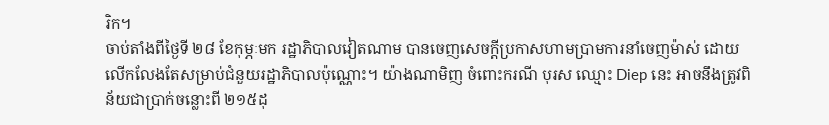រិក។
ចាប់តាំងពីថ្ងៃទី ២៨ ខែកុម្ភៈមក រដ្ឋាភិបាលវៀតណាម បានចេញសេចក្ដីប្រកាសហាមប្រាមការនាំចេញម៉ាស់ ដោយលើកលែងតែសម្រាប់ជំនួយរដ្ឋាភិបាលប៉ុណ្ណោះ។ យ៉ាងណាមិញ ចំពោះករណី បុរស ឈ្មោះ Diep នេះ អាចនឹងត្រូវពិន័យជាប្រាក់ចន្លោះពី ២១៥ដុ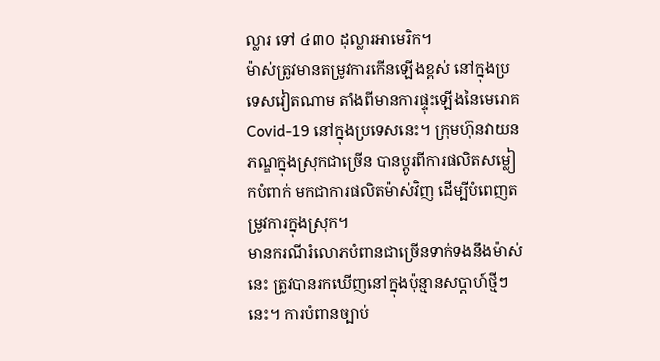ល្លារ ទៅ ៤៣០ ដុល្លារអាមេរិក។
ម៉ាស់ត្រូវមានតម្រូវការកើនឡើងខ្ពស់ នៅក្នុងប្រទេសវៀតណាម តាំងពីមានការផ្ទុះឡើងនៃមេរោគ Covid-19 នៅក្នុងប្រទេសនេះ។ ក្រុមហ៊ុនវាយនភណ្ឌក្នុងស្រុកជាច្រើន បានប្ដូរពីការផលិតសម្លៀកបំពាក់ មកជាការផលិតម៉ាស់វិញ ដើម្បីបំពេញតម្រូវការក្នុងស្រុក។
មានករណីរំលោភបំពានជាច្រើនទាក់ទងនឹងម៉ាស់នេះ ត្រូវបានរកឃើញនៅក្នុងប៉ុន្មានសប្ដាហ៍ថ្មីៗនេះ។ ការបំពានច្បាប់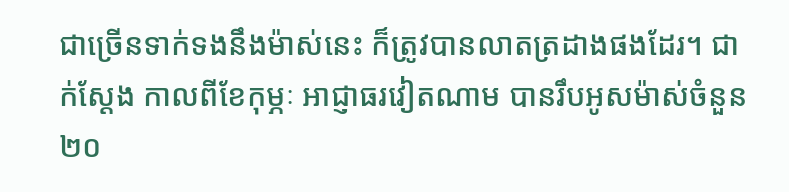ជាច្រើនទាក់ទងនឹងម៉ាស់នេះ ក៏ត្រូវបានលាតត្រដាងផងដែរ។ ជាក់ស្ដែង កាលពីខែកុម្ភៈ អាជ្ញាធរវៀតណាម បានរឹបអូសម៉ាស់ចំនួន ២០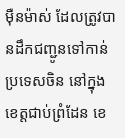ម៉ឺនម៉ាស់ ដែលត្រូវបានដឹកជញ្ជូនទៅកាន់ប្រទេសចិន នៅក្នុងខេត្តជាប់ព្រំដែន ខេ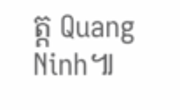ត្ត Quang Ninh៕